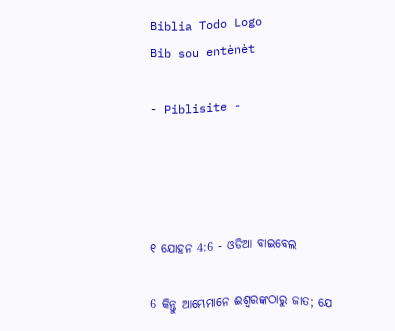Biblia Todo Logo
Bib sou entènèt

- Piblisite -




୧ ଯୋହନ 4:6 - ଓଡିଆ ବାଇବେଲ

6 କିନ୍ତୁ ଆମ୍ଭେମାନେ ଈଶ୍ୱରଙ୍କଠାରୁ ଜାତ; ଯେ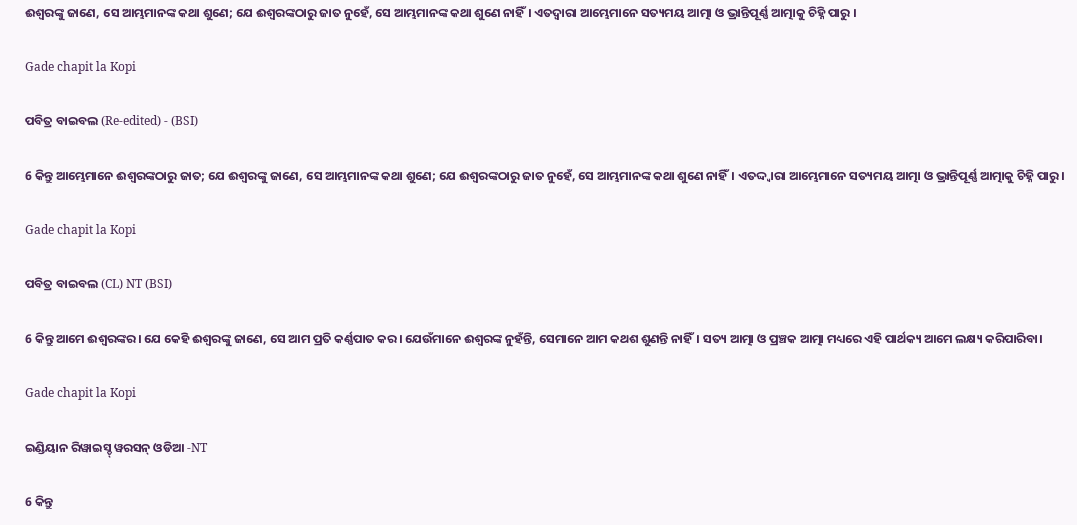ଈଶ୍ୱରଙ୍କୁ ଜାଣେ, ସେ ଆମ୍ଭମାନଙ୍କ କଥା ଶୁଣେ; ଯେ ଈଶ୍ୱରଙ୍କଠାରୁ ଜାତ ନୁହେଁ, ସେ ଆମ୍ଭମାନଙ୍କ କଥା ଶୁଣେ ନାହିଁ। ଏତଦ୍ୱାରା ଆମ୍ଭେମାନେ ସତ୍ୟମୟ ଆତ୍ମା ଓ ଭ୍ରାନ୍ତିପୂର୍ଣ୍ଣ ଆତ୍ମାକୁ ଚିହ୍ନି ପାରୁ ।

Gade chapit la Kopi

ପବିତ୍ର ବାଇବଲ (Re-edited) - (BSI)

6 କିନ୍ତୁ ଆମ୍ଭେମାନେ ଈଶ୍ଵରଙ୍କଠାରୁ ଜାତ; ଯେ ଈଶ୍ଵରଙ୍କୁ ଜାଣେ, ସେ ଆମ୍ଭମାନଙ୍କ କଥା ଶୁଣେ; ଯେ ଈଶ୍ଵରଙ୍କଠାରୁ ଜାତ ନୁହେଁ, ସେ ଆମ୍ଭମାନଙ୍କ କଥା ଶୁଣେ ନାହିଁ। ଏତଦ୍ଦ୍ଵାରା ଆମ୍ଭେମାନେ ସତ୍ୟମୟ ଆତ୍ମା ଓ ଭ୍ରାନ୍ତିପୂର୍ଣ୍ଣ ଆତ୍ମାକୁ ଚିହ୍ନି ପାରୁ।

Gade chapit la Kopi

ପବିତ୍ର ବାଇବଲ (CL) NT (BSI)

6 କିନ୍ତୁ ଆମେ ଈଶ୍ୱରଙ୍କର। ଯେ କେହି ଈଶ୍ୱରଙ୍କୁ ଜାଣେ, ସେ ଆମ ପ୍ରତି କର୍ଣ୍ଣପାତ କର। ଯେଉଁମାନେ ଈଶ୍ୱରଙ୍କ ନୁହଁନ୍ତି, ସେମାନେ ଆମ କଥଶ ଶୁଣନ୍ତି ନାହିଁ। ସତ୍ୟ ଆତ୍ମା ଓ ପ୍ରଞ୍ଚକ ଆତ୍ମା ମଧ୍ୟରେ ଏହି ପାର୍ଥକ୍ୟ ଆମେ ଲକ୍ଷ୍ୟ କରିପାରିବା।

Gade chapit la Kopi

ଇଣ୍ଡିୟାନ ରିୱାଇସ୍ଡ୍ ୱରସନ୍ ଓଡିଆ -NT

6 କିନ୍ତୁ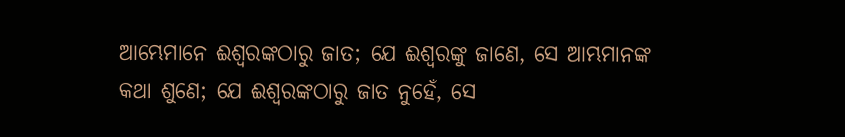ଆମ୍ଭେମାନେ ଈଶ୍ବରଙ୍କଠାରୁ ଜାତ; ଯେ ଈଶ୍ବରଙ୍କୁ ଜାଣେ, ସେ ଆମ୍ଭମାନଙ୍କ କଥା ଶୁଣେ; ଯେ ଈଶ୍ବରଙ୍କଠାରୁ ଜାତ ନୁହେଁ, ସେ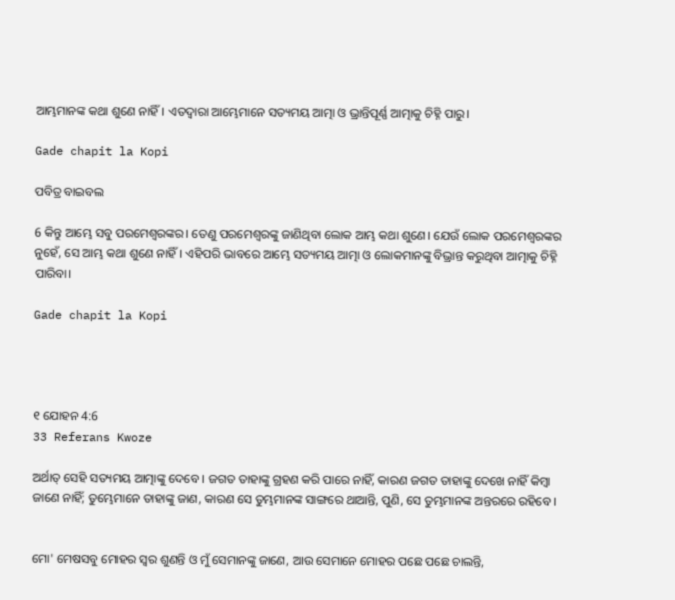ଆମ୍ଭମାନଙ୍କ କଥା ଶୁଣେ ନାହିଁ। ଏତଦ୍ଵାରା ଆମ୍ଭେମାନେ ସତ୍ୟମୟ ଆତ୍ମା ଓ ଭ୍ରାନ୍ତିପୂର୍ଣ୍ଣ ଆତ୍ମାକୁ ଚିହ୍ନି ପାରୁ।

Gade chapit la Kopi

ପବିତ୍ର ବାଇବଲ

6 କିନ୍ତୁ ଆମ୍ଭେ ସବୁ ପରମେଶ୍ୱରଙ୍କର। ତେଣୁ ପରମେଶ୍ୱରଙ୍କୁ ଜାଣିଥିବା ଲୋକ ଆମ୍ଭ କଥା ଶୁଣେ। ଯେଉଁ ଲୋକ ପରମେଶ୍ୱରଙ୍କର ନୁହେଁ, ସେ ଆମ୍ଭ କଥା ଶୁଣେ ନାହିଁ। ଏହିପରି ଭାବରେ ଆମ୍ଭେ ସତ୍ୟମୟ ଆତ୍ମା ଓ ଲୋକମାନଙ୍କୁ ବିଭ୍ରାନ୍ତ କରୁଥିବା ଆତ୍ମାକୁ ଚିହ୍ନି ପାରିବା।

Gade chapit la Kopi




୧ ଯୋହନ 4:6
33 Referans Kwoze

ଅର୍ଥାତ୍‍ ସେହି ସତ୍ୟମୟ ଆତ୍ମାଙ୍କୁ ଦେବେ । ଜଗତ ତାହାଙ୍କୁ ଗ୍ରହଣ କରି ପାରେ ନାହିଁ, କାରଣ ଜଗତ ତାହାଙ୍କୁ ଦେଖେ ନାହିଁ କିମ୍ବା ଜାଣେ ନାହିଁ; ତୁମ୍ଭେମାନେ ତାହାଙ୍କୁ ଜାଣ, କାରଣ ସେ ତୁମ୍ଭମାନଙ୍କ ସାଙ୍ଗରେ ଥାଆନ୍ତି, ପୁଣି, ସେ ତୁମ୍ଭମାନଙ୍କ ଅନ୍ତରରେ ରହିବେ ।


ମୋ' ମେଷସବୁ ମୋହର ସ୍ୱର ଶୁଣନ୍ତି ଓ ମୁଁ ସେମାନଙ୍କୁ ଜାଣେ, ଆଉ ସେମାନେ ମୋହର ପଛେ ପଛେ ଚାଲନ୍ତି,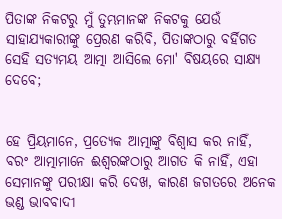ପିତାଙ୍କ ନିକଟରୁ ମୁଁ ତୁମ୍ଭମାନଙ୍କ ନିକଟକୁ ଯେଉଁ ସାହାଯ୍ୟକାରୀଙ୍କୁ ପ୍ରେରଣ କରିବି, ପିତାଙ୍କଠାରୁ ବର୍ହିଗତ ସେହି ସତ୍ୟମୟ ଆତ୍ମା ଆସିଲେ ମୋ' ବିଷୟରେ ସାକ୍ଷ୍ୟ ଦେବେ;


ହେ ପ୍ରିୟମାନେ, ପ୍ରତ୍ୟେକ ଆତ୍ମାଙ୍କୁ ବିଶ୍ୱାସ କର ନାହିଁ, ବରଂ ଆତ୍ମାମାନେ ଈଶ୍ୱରଙ୍କଠାରୁ ଆଗତ କି ନାହିଁ, ଏହା ସେମାନଙ୍କୁ ପରୀକ୍ଷା କରି ଦେଖ, କାରଣ ଜଗତରେ ଅନେକ ଭଣ୍ଡ ଭାବବାଦୀ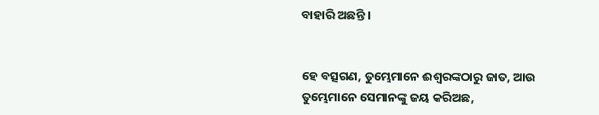ବାହାରି ଅଛନ୍ତି ।


ହେ ବତ୍ସଗଣ, ତୁମ୍ଭେମାନେ ଈଶ୍ୱରଙ୍କଠାରୁ ଜାତ, ଆଉ ତୁମ୍ଭେମାନେ ସେମାନଙ୍କୁ ଜୟ କରିଅଛ,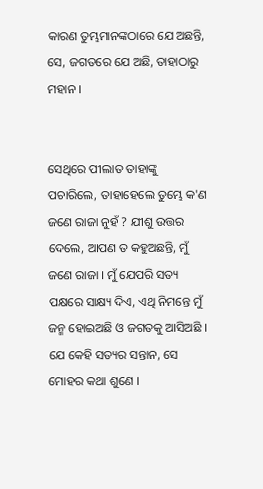କାରଣ ତୁମ୍ଭମାନଙ୍କଠାରେ ଯେ ଅଛନ୍ତି, ସେ, ଜଗତରେ ଯେ ଅଛି, ତାହାଠାରୁ ମହାନ ।


ସେଥିରେ ପୀଲାତ ତାହାଙ୍କୁ ପଚାରିଲେ, ତାହାହେଲେ ତୁମ୍ଭେ କ'ଣ ଜଣେ ରାଜା ନୁହଁ ? ଯୀଶୁ ଉତ୍ତର ଦେଲେ, ଆପଣ ତ କହୁଅଛନ୍ତି, ମୁଁ ଜଣେ ରାଜା । ମୁଁ ଯେପରି ସତ୍ୟ ପକ୍ଷରେ ସାକ୍ଷ୍ୟ ଦିଏ, ଏଥି ନିମନ୍ତେ ମୁଁ ଜନ୍ମ ହୋଇଅଛି ଓ ଜଗତକୁ ଆସିଅଛି । ଯେ କେହି ସତ୍ୟର ସନ୍ତାନ, ସେ ମୋହର କଥା ଶୁଣେ ।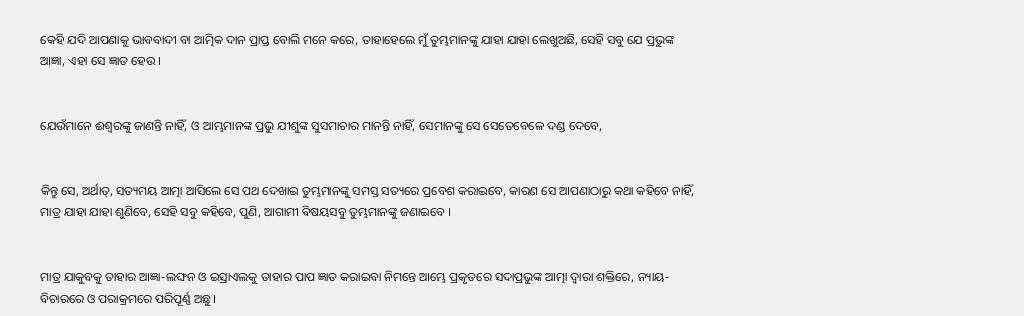କେହି ଯଦି ଆପଣାକୁ ଭାବବାଦୀ ବା ଆତ୍ମିକ ଦାନ ପ୍ରାପ୍ତ ବୋଲି ମନେ କରେ, ତାହାହେଲେ ମୁଁ ତୁମ୍ଭମାନଙ୍କୁ ଯାହା ଯାହା ଲେଖୁଅଛି, ସେହି ସବୁ ଯେ ପ୍ରଭୁଙ୍କ ଆଜ୍ଞା, ଏହା ସେ ଜ୍ଞାତ ହେଉ ।


ଯେଉଁମାନେ ଈଶ୍ୱରଙ୍କୁ ଜାଣନ୍ତି ନାହିଁ, ଓ ଆମ୍ଭମାନଙ୍କ ପ୍ରଭୁ ଯୀଶୁଙ୍କ ସୁସମାଚାର ମାନନ୍ତି ନାହିଁ, ସେମାନଙ୍କୁ ସେ ସେତେବେଳେ ଦଣ୍ଡ ଦେବେ,


କିନ୍ତୁ ସେ, ଅର୍ଥାତ୍‍, ସତ୍ୟମୟ ଆତ୍ମା ଆସିଲେ ସେ ପଥ ଦେଖାଇ ତୁମ୍ଭମାନଙ୍କୁ ସମସ୍ତ ସତ୍ୟରେ ପ୍ରବେଶ କରାଇବେ, କାରଣ ସେ ଆପଣାଠାରୁ କଥା କହିବେ ନାହିଁ, ମାତ୍ର ଯାହା ଯାହା ଶୁଣିବେ, ସେହି ସବୁ କହିବେ, ପୁଣି, ଆଗାମୀ ବିଷୟସବୁ ତୁମ୍ଭମାନଙ୍କୁ ଜଣାଇବେ ।


ମାତ୍ର ଯାକୁବକୁ ତାହାର ଆଜ୍ଞା-ଲଙ୍ଘନ ଓ ଇସ୍ରାଏଲକୁ ତାହାର ପାପ ଜ୍ଞାତ କରାଇବା ନିମନ୍ତେ ଆମ୍ଭେ ପ୍ରକୃତରେ ସଦାପ୍ରଭୁଙ୍କ ଆତ୍ମା ଦ୍ୱାରା ଶକ୍ତିରେ, ନ୍ୟାୟ-ବିଚାରରେ ଓ ପରାକ୍ରମରେ ପରିପୂର୍ଣ୍ଣ ଅଛୁ।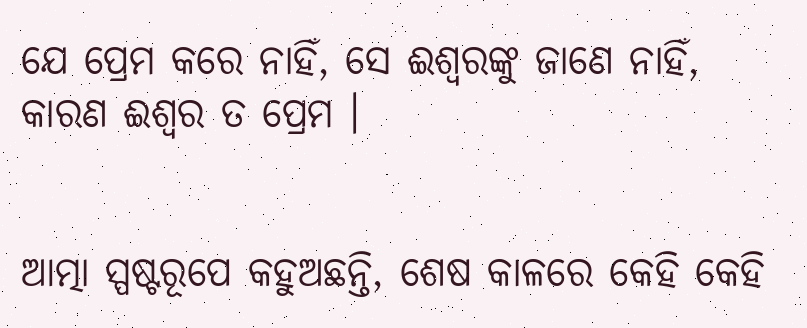ଯେ ପ୍ରେମ କରେ ନାହିଁ, ସେ ଈଶ୍ୱରଙ୍କୁ ଜାଣେ ନାହିଁ, କାରଣ ଈଶ୍ୱର ତ ପ୍ରେମ ।


ଆତ୍ମା ସ୍ପଷ୍ଟରୂପେ କହୁଅଛନ୍ତି, ଶେଷ କାଳରେ କେହି କେହି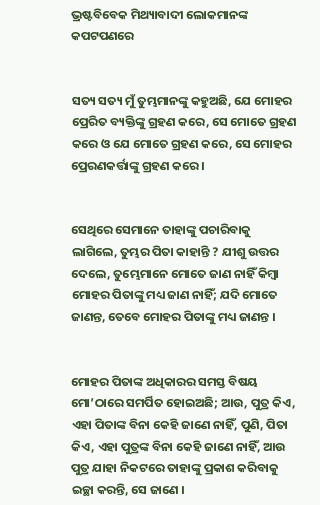ଭ୍ରଷ୍ଟବିବେକ ମିଥ୍ୟାବାଦୀ ଲୋକମାନଙ୍କ କପଟପଣରେ


ସତ୍ୟ ସତ୍ୟ ମୁଁ ତୁମ୍ଭମାନଙ୍କୁ କହୁଅଛି, ଯେ ମୋହର ପ୍ରେରିତ ବ୍ୟକ୍ତିଙ୍କୁ ଗ୍ରହଣ କରେ, ସେ ମୋତେ ଗ୍ରହଣ କରେ ଓ ଯେ ମୋତେ ଗ୍ରହଣ କରେ, ସେ ମୋହର ପ୍ରେରଣକର୍ତ୍ତାଙ୍କୁ ଗ୍ରହଣ କରେ ।


ସେଥିରେ ସେମାନେ ତାହାଙ୍କୁ ପଚାରିବାକୁ ଲାଗିଲେ, ତୁମ୍ଭର ପିତା କାହାନ୍ତି ? ଯୀଶୁ ଉତ୍ତର ଦେଲେ, ତୁମ୍ଭେମାନେ ମୋତେ ଜାଣ ନାହିଁ କିମ୍ବା ମୋହର ପିତାଙ୍କୁ ମଧ୍ୟ ଜାଣ ନାହିଁ; ଯଦି ମୋତେ ଜାଣନ୍ତ, ତେବେ ମୋହର ପିତାଙ୍କୁ ମଧ୍ୟ ଜାଣନ୍ତ ।


ମୋହର ପିତାଙ୍କ ଅଧିକାରର ସମସ୍ତ ବିଷୟ ମୋ’ଠାରେ ସମର୍ପିତ ହୋଇଅଛି; ଆଉ, ପୁତ୍ର କିଏ, ଏହା ପିତାଙ୍କ ବିନା କେହି ଜାଣେ ନାହିଁ, ପୁଣି, ପିତା କିଏ, ଏହା ପୁତ୍ରଙ୍କ ବିନା କେହି ଜାଣେ ନାହିଁ, ଆଉ ପୁତ୍ର ଯାହା ନିକଟରେ ତାହାଙ୍କୁ ପ୍ରକାଶ କରିବାକୁ ଇଚ୍ଛା କରନ୍ତି, ସେ ଜାଣେ ।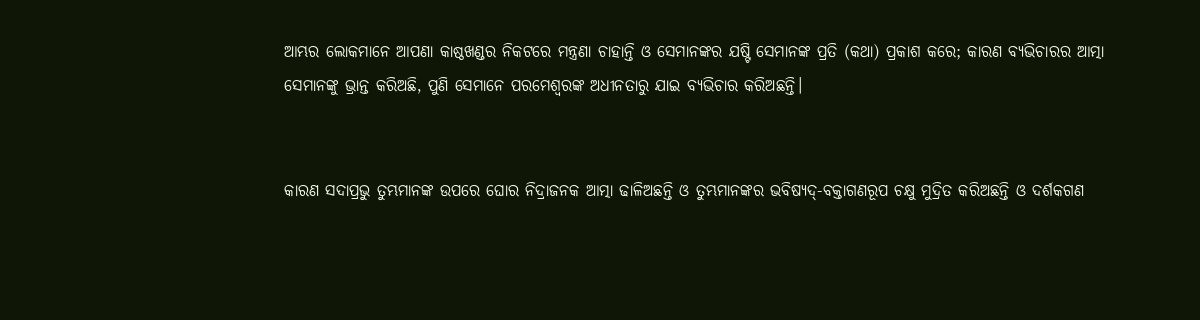ଆମ୍ଭର ଲୋକମାନେ ଆପଣା କାଷ୍ଠଖଣ୍ଡର ନିକଟରେ ମନ୍ତ୍ରଣା ଚାହାନ୍ତି ଓ ସେମାନଙ୍କର ଯଷ୍ଟି ସେମାନଙ୍କ ପ୍ରତି (କଥା) ପ୍ରକାଶ କରେ; କାରଣ ବ୍ୟଭିଚାରର ଆତ୍ମା ସେମାନଙ୍କୁ ଭ୍ରାନ୍ତ କରିଅଛି, ପୁଣି ସେମାନେ ପରମେଶ୍ୱରଙ୍କ ଅଧୀନତାରୁ ଯାଇ ବ୍ୟଭିଚାର କରିଅଛନ୍ତି।


କାରଣ ସଦାପ୍ରଭୁ ତୁମ୍ଭମାନଙ୍କ ଉପରେ ଘୋର ନିଦ୍ରାଜନକ ଆତ୍ମା ଢାଳିଅଛନ୍ତି ଓ ତୁମ୍ଭମାନଙ୍କର ଭବିଷ୍ୟଦ୍‍-ବକ୍ତାଗଣରୂପ ଚକ୍ଷୁ ମୁଦ୍ରିତ କରିଅଛନ୍ତି ଓ ଦର୍ଶକଗଣ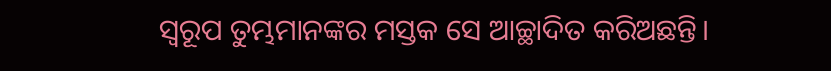ସ୍ୱରୂପ ତୁମ୍ଭମାନଙ୍କର ମସ୍ତକ ସେ ଆଚ୍ଛାଦିତ କରିଅଛନ୍ତି।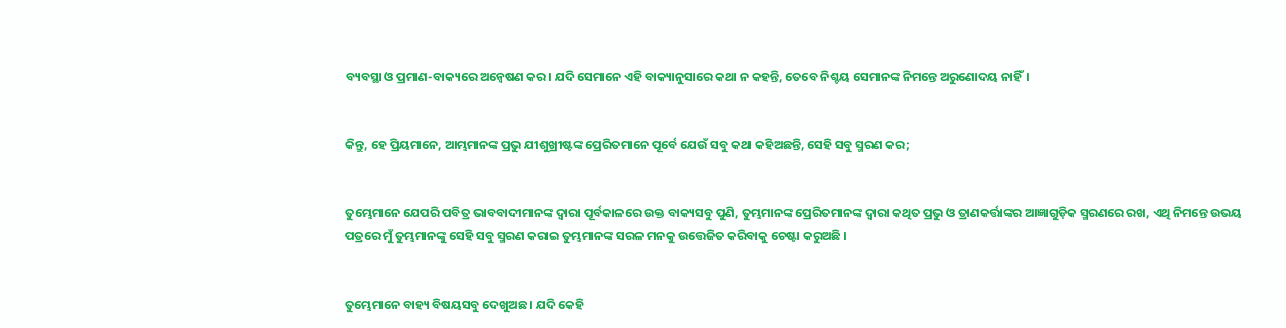ବ୍ୟବସ୍ଥା ଓ ପ୍ରମାଣ-ବାକ୍ୟରେ ଅନ୍ଵେଷଣ କର। ଯଦି ସେମାନେ ଏହି ବାକ୍ୟାନୁସାରେ କଥା ନ କହନ୍ତି, ତେବେ ନିଶ୍ଚୟ ସେମାନଙ୍କ ନିମନ୍ତେ ଅରୁଣୋଦୟ ନାହିଁ।


କିନ୍ତୁ, ହେ ପ୍ରିୟମାନେ, ଆମ୍ଭମାନଙ୍କ ପ୍ରଭୁ ଯୀଶୁଖ୍ରୀଷ୍ଟଙ୍କ ପ୍ରେରିତମାନେ ପୂର୍ବେ ଯେଉଁ ସବୁ କଥା କହିଅଛନ୍ତି, ସେହି ସବୁ ସ୍ମରଣ କର;


ତୁମ୍ଭେମାନେ ଯେପରି ପବିତ୍ର ଭାବବାଦୀମାନଙ୍କ ଦ୍ୱାରା ପୂର୍ବକାଳରେ ଉକ୍ତ ବାକ୍ୟସବୁ ପୁଣି, ତୁମ୍ଭମାନଙ୍କ ପ୍ରେରିତମାନଙ୍କ ଦ୍ୱାରା କଥିତ ପ୍ରଭୁ ଓ ତ୍ରାଣକର୍ତ୍ତାଙ୍କର ଆଜ୍ଞାଗୁଡ଼ିକ ସ୍ମରଣରେ ରଖ, ଏଥି ନିମନ୍ତେ ଉଭୟ ପତ୍ରରେ ମୁଁ ତୁମ୍ଭମାନଙ୍କୁ ସେହି ସବୁ ସ୍ମରଣ କରାଇ ତୁମ୍ଭମାନଙ୍କ ସରଳ ମନକୁ ଉତ୍ତେଜିତ କରିବାକୁ ଚେଷ୍ଟା କରୁଅଛି ।


ତୁମ୍ଭେମାନେ ବାହ୍ୟ ବିଷୟସବୁ ଦେଖୁଅଛ । ଯଦି କେହି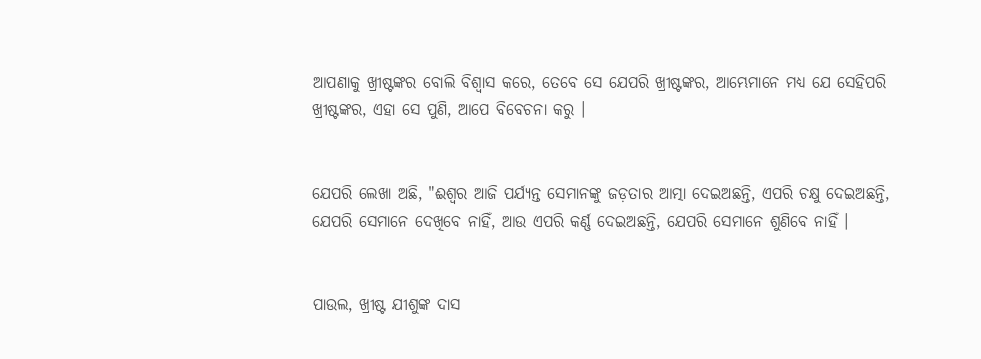ଆପଣାକୁ ଖ୍ରୀଷ୍ଟଙ୍କର ବୋଲି ବିଶ୍ୱାସ କରେ, ତେବେ ସେ ଯେପରି ଖ୍ରୀଷ୍ଟଙ୍କର, ଆମ୍ଭେମାନେ ମଧ୍ୟ ଯେ ସେହିପରି ଖ୍ରୀଷ୍ଟଙ୍କର, ଏହା ସେ ପୁଣି, ଆପେ ବିବେଚନା କରୁ ।


ଯେପରି ଲେଖା ଅଛି, "ଈଶ୍ୱର ଆଜି ପର୍ଯ୍ୟନ୍ତ ସେମାନଙ୍କୁ ଜଡ଼ତାର ଆତ୍ମା ଦେଇଅଛନ୍ତି, ଏପରି ଚକ୍ଷୁ ଦେଇଅଛନ୍ତି, ଯେପରି ସେମାନେ ଦେଖିବେ ନାହିଁ, ଆଉ ଏପରି କର୍ଣ୍ଣ ଦେଇଅଛନ୍ତି, ଯେପରି ସେମାନେ ଶୁଣିବେ ନାହିଁ ।


ପାଉଲ, ଖ୍ରୀଷ୍ଟ ଯୀଶୁଙ୍କ ଦାସ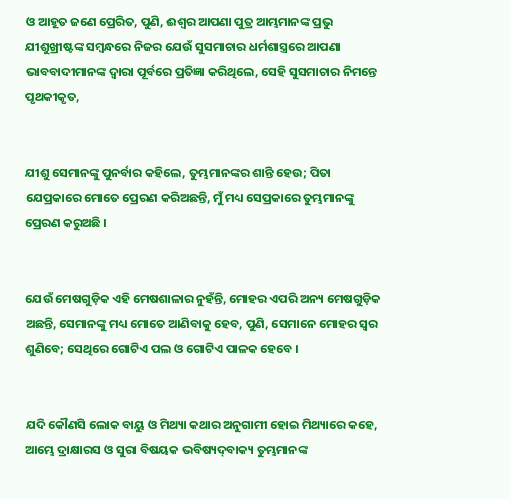ଓ ଆହୂତ ଜଣେ ପ୍ରେରିତ, ପୁଣି, ଈଶ୍ୱର ଆପଣା ପୁତ୍ର ଆମ୍ଭମାନଙ୍କ ପ୍ରଭୁ ଯୀଶୁଖ୍ରୀଷ୍ଟଙ୍କ ସମ୍ବନ୍ଧରେ ନିଜର ଯେଉଁ ସୁସମାଚାର ଧର୍ମଶାସ୍ତ୍ରରେ ଆପଣା ଭାବବାଦୀମାନଙ୍କ ଦ୍ୱାରା ପୂର୍ବରେ ପ୍ରତିଜ୍ଞା କରିଥିଲେ, ସେହି ସୁସମାଚାର ନିମନ୍ତେ ପୃଥକୀକୃତ,


ଯୀଶୁ ସେମାନଙ୍କୁ ପୁନର୍ବାର କହିଲେ, ତୁମ୍ଭମାନଙ୍କର ଶାନ୍ତି ହେଉ; ପିତା ଯେପ୍ରକାରେ ମୋତେ ପ୍ରେରଣ କରିଅଛନ୍ତି, ମୁଁ ମଧ୍ୟ ସେପ୍ରକାରେ ତୁମ୍ଭମାନଙ୍କୁ ପ୍ରେରଣ କରୁଅଛି ।


ଯେଉଁ ମେଷଗୁଡ଼ିକ ଏହି ମେଷଶାଳାର ନୁହଁନ୍ତି, ମୋହର ଏପରି ଅନ୍ୟ ମେଷଗୁଡ଼ିକ ଅଛନ୍ତି, ସେମାନଙ୍କୁ ମଧ୍ୟ ମୋତେ ଆଣିବାକୁ ହେବ, ପୁଣି, ସେମାନେ ମୋହର ସ୍ୱର ଶୁଣିବେ; ସେଥିରେ ଗୋଟିଏ ପଲ ଓ ଗୋଟିଏ ପାଳକ ହେବେ ।


ଯଦି କୌଣସି ଲୋକ ବାୟୁ ଓ ମିଥ୍ୟା କଥାର ଅନୁଗାମୀ ହୋଇ ମିଥ୍ୟାରେ କହେ, ଆମ୍ଭେ ଦ୍ରାକ୍ଷାରସ ଓ ସୁରା ବିଷୟକ ଭବିଷ୍ୟଦ୍‍ବାକ୍ୟ ତୁମ୍ଭମାନଙ୍କ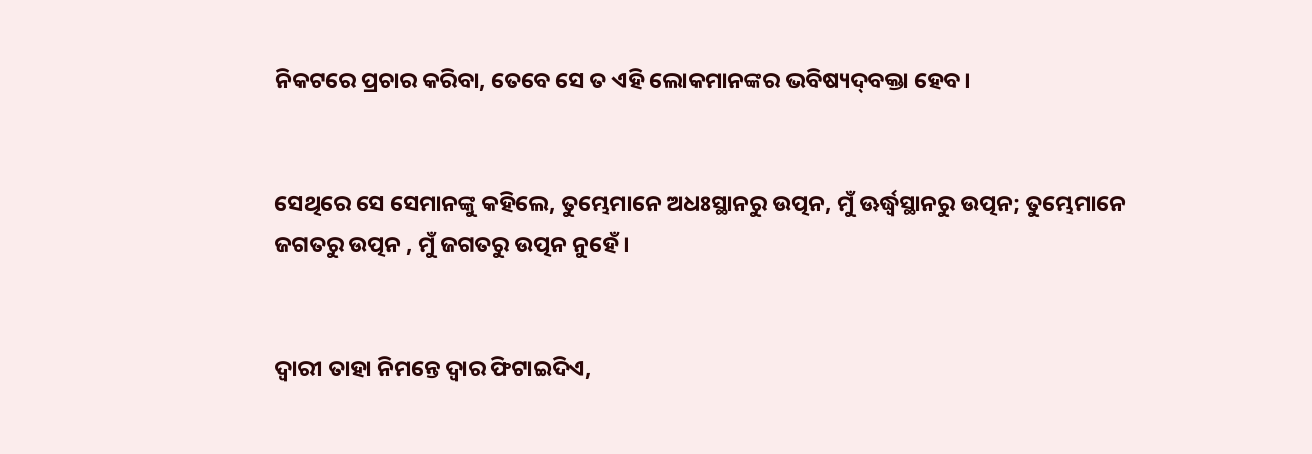ନିକଟରେ ପ୍ରଚାର କରିବା, ତେବେ ସେ ତ ଏହି ଲୋକମାନଙ୍କର ଭବିଷ୍ୟଦ୍‍ବକ୍ତା ହେବ।


ସେଥିରେ ସେ ସେମାନଙ୍କୁ କହିଲେ, ତୁମ୍ଭେମାନେ ଅଧଃସ୍ଥାନରୁ ଉତ୍ପନ, ମୁଁ ଊର୍ଦ୍ଧ୍ୱସ୍ଥାନରୁ ଉତ୍ପନ; ତୁମ୍ଭେମାନେ ଜଗତରୁ ଉତ୍ପନ , ମୁଁ ଜଗତରୁ ଉତ୍ପନ ନୁହେଁ ।


ଦ୍ୱାରୀ ତାହା ନିମନ୍ତେ ଦ୍ୱାର ଫିଟାଇଦିଏ,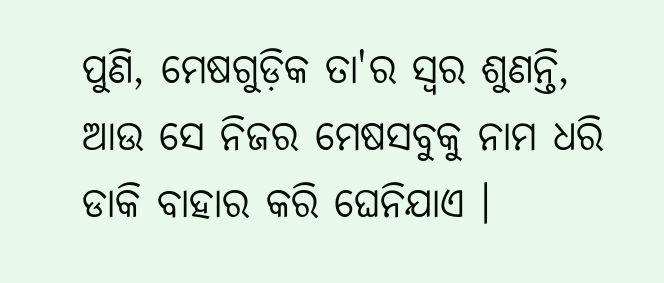ପୁଣି, ମେଷଗୁଡ଼ିକ ତା'ର ସ୍ୱର ଶୁଣନ୍ତି, ଆଉ ସେ ନିଜର ମେଷସବୁକୁ ନାମ ଧରି ଡାକି ବାହାର କରି ଘେନିଯାଏ ।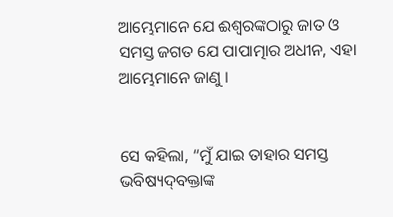ଆମ୍ଭେମାନେ ଯେ ଈଶ୍ୱରଙ୍କଠାରୁ ଜାତ ଓ ସମସ୍ତ ଜଗତ ଯେ ପାପାତ୍ମାର ଅଧୀନ, ଏହା ଆମ୍ଭେମାନେ ଜାଣୁ ।


ସେ କହିଲା, “ମୁଁ ଯାଇ ତାହାର ସମସ୍ତ ଭବିଷ୍ୟଦ୍‍ବକ୍ତାଙ୍କ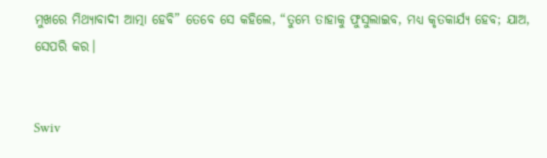ମୁଖରେ ମିଥ୍ୟାବାଦୀ ଆତ୍ମା ହେବି” ତେବେ ସେ କହିଲେ, “ତୁମ୍ଭେ ତାହାକୁ ଫୁସୁଲାଇବ, ମଧ୍ୟ କୃତକାର୍ଯ୍ୟ ହେବ; ଯାଅ, ସେପରି କର।


Swiv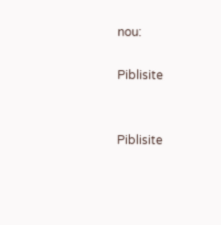nou:

Piblisite


Piblisite